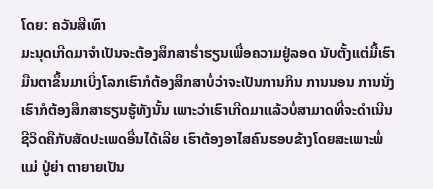ໂດຍ: ຄວັນສີເທົາ
ມະນຸດເກີດມາຈຳເປັນຈະຕ້ອງສຶກສາຮ່ຳຮຽນເພື່ອຄວາມຢູ່ລອດ ນັບຕັ້ງແຕ່ມື້ເຮົາມືນຕາຂຶ້ນມາເບິ່ງໂລກເຮົາກໍຕ້ອງສຶກສາບໍ່ວ່າຈະເປັນການກິນ ການນອນ ການນັ່ງ ເຮົາກໍຕ້ອງສຶກສາຮຽນຮູ້ທັງນັ້ນ ເພາະວ່າເຮົາເກີດມາແລ້ວບໍ່ສາມາດທີ່ຈະດຳເນີນຊີວິດຄືກັບສັດປະເພດອື່ນໄດ້ເລີຍ ເຮົາຕ້ອງອາໄສຄົນຮອບຂ້າງໂດຍສະເພາະພໍ່ແມ່ ປູ່ຍ່າ ຕາຍາຍເປັນ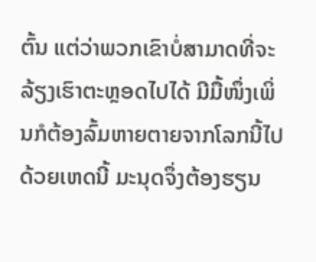ຕົ້ນ ແຕ່ວ່າພວກເຂົາບໍ່ສາມາດທີ່ຈະລ້ຽງເຮົາຕະຫຼອດໄປໄດ້ ມີມື້ໜຶ່ງເພິ່ນກໍຕ້ອງລົ້ມຫາຍຕາຍຈາກໂລກນີ້ໄປ ດ້ວຍເຫດນີ້ ມະນຸດຈຶ່ງຕ້ອງຮຽນ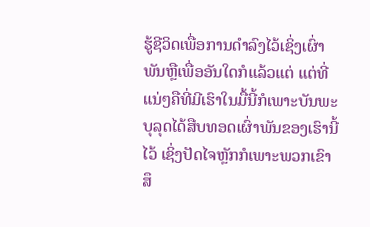ຮູ້ຊີວິດເພື່ອການດຳລົງໄວ້ເຊິ່ງເຜົ່າພັນຫຼືເພື່ອອັນໃດກໍແລ້ວແຕ່ ແຕ່ທີ່ແນ່ໆຄືທີ່ມີເຮົາໃນມື້ນີ້ກໍເພາະບັນພະບຸລຸດໄດ້ສືບທອດເຜົ່າພັນຂອງເຮົານີ້ໄວ້ ເຊິ່ງປັດໄຈຫຼັກກໍເພາະພວກເຂົາສຶ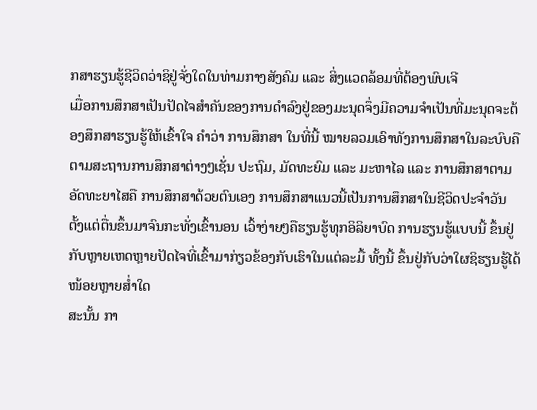ກສາຮຽນຮູ້ຊີວິດວ່າຊິຢູ່ຈັ່ງໃດໃນທ່າມກາງສັງຄົມ ແລະ ສິ່ງແວດລ້ອມທີ່ຕ້ອງພົບເຈີ
ເມື່ອການສຶກສາເປັນປັດໄຈສຳຄັນຂອງການດຳລົງຢູ່ຂອງມະນຸດຈຶ່ງມີຄວາມຈຳເປັນທີ່ມະນຸດຈະຕ້ອງສຶກສາຮຽນຮູ້ໃຫ້ເຂົ້າໃຈ ຄຳວ່າ ການສຶກສາ ໃນທີ່ນີ້ ໝາຍລວມເອົາທັງການສຶກສາໃນລະບົບຄືຕາມສະຖານການສຶກສາຕ່າງໆເຊັ່ນ ປະຖົມ, ມັດທະຍົມ ແລະ ມະຫາໄລ ແລະ ການສຶກສາຕາມອັດທະຍາໄສຄື ການສຶກສາດ້ວຍຕົນເອງ ການສຶກສາແນວນີ້ເປັນການສຶກສາໃນຊີວິດປະຈຳວັນ ຕັ້ງແຕ່ຕື່ນຂຶ້ນມາຈົນກະທັ່ງເຂົ້ານອນ ເວົ້າງ່າຍໆຄືຮຽນຮູ້ທຸກອິລິຍາບົດ ການຮຽນຮູ້ແບບນີ້ ຂຶ້ນຢູ່ກັບຫຼາຍເຫດຫຼາຍປັດໄຈທີ່ເຂົ້າມາກ່ຽວຂ້ອງກັບເຮົາໃນແຕ່ລະມື້ ທັ້ງນີ້ ຂຶ້ນຢູ່ກັບວ່າໃຜຊິຮຽນຮູ້ໄດ້ໜ້ອຍຫຼາຍສ່ຳໃດ
ສະນັ້ນ ກາ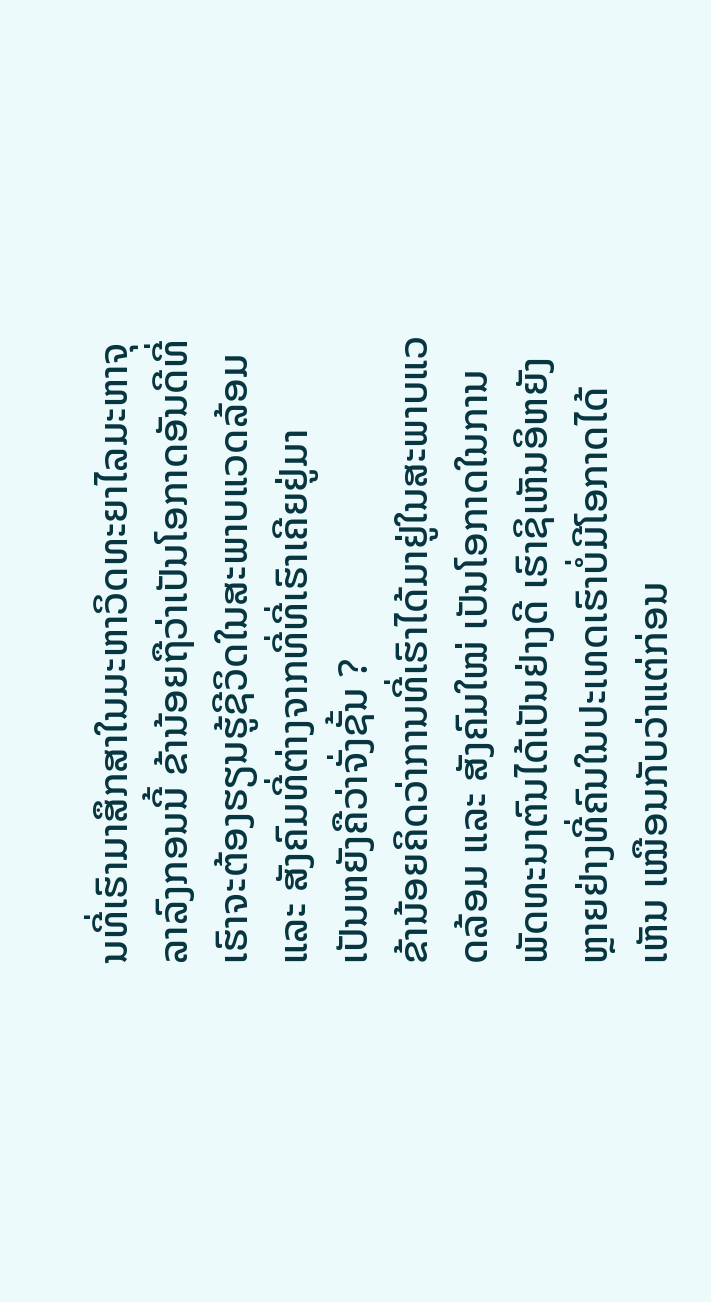ນທີ່ເຮົາມາສຶກສາໃນມະຫາວິດທະຍາໄລມະຫາຈຸລາລົງກອນນີ້ ຂ້ານ້ອຍຖືວ່າເປັນໂອກາດອັນດີທີ່ເຮົາຈະຕ້ອງຮຽນຮູ້ຊີວິດໃນສະພາບແວດລ້ອມ ແລະ ສັງຄົມທີ່ຕ່າງຈາກທີ່ທີ່ເຮົາເຄີຍຢູ່ມາ
ເປັນຫຍັງຄືວ່າຈັ່ງຊັ້ນ ?
ຂ້ານ້ອຍຄິດວ່າການທີ່ເຮົາໄດ້ມາຢູ່ໃນສະພາບແວດລ້ອມ ແລະ ສັງຄົມໃໝ່ ເປັນໂອກາດໃນການພັດທະນາຕົນໄດ້ເປັນຢ່າງດີ ເຮົາຊິເຫັນອິຫຍັງຫຼາຍຢ່າງທີ່ຄົນໃນປະເທດເຮົາບໍ່ມີໂອກາດໄດ້ເຫັນ ເໝືອນກັບວ່າແຕ່ກ່ອນ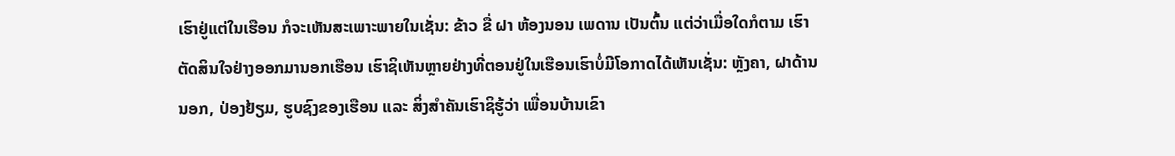ເຮົາຢູ່ແຕ່ໃນເຮືອນ ກໍຈະເຫັນສະເພາະພາຍໃນເຊັ່ນ: ຂ້າວ ຂື່ ຝາ ຫ້ອງນອນ ເພດານ ເປັນຕົ້ນ ແຕ່ວ່າເມື່ອໃດກໍຕາມ ເຮົາຕັດສິນໃຈຢ່າງອອກມານອກເຮືອນ ເຮົາຊິເຫັນຫຼາຍຢ່າງທີ່ຕອນຢູ່ໃນເຮືອນເຮົາບໍ່ມີໂອກາດໄດ້ເຫັນເຊັ່ນ: ຫຼັງຄາ, ຝາດ້ານນອກ, ປ່ອງຢ້ຽມ, ຮູບຊົງຂອງເຮືອນ ແລະ ສິ່ງສຳຄັນເຮົາຊິຮູ້ວ່າ ເພື່ອນບ້ານເຂົາ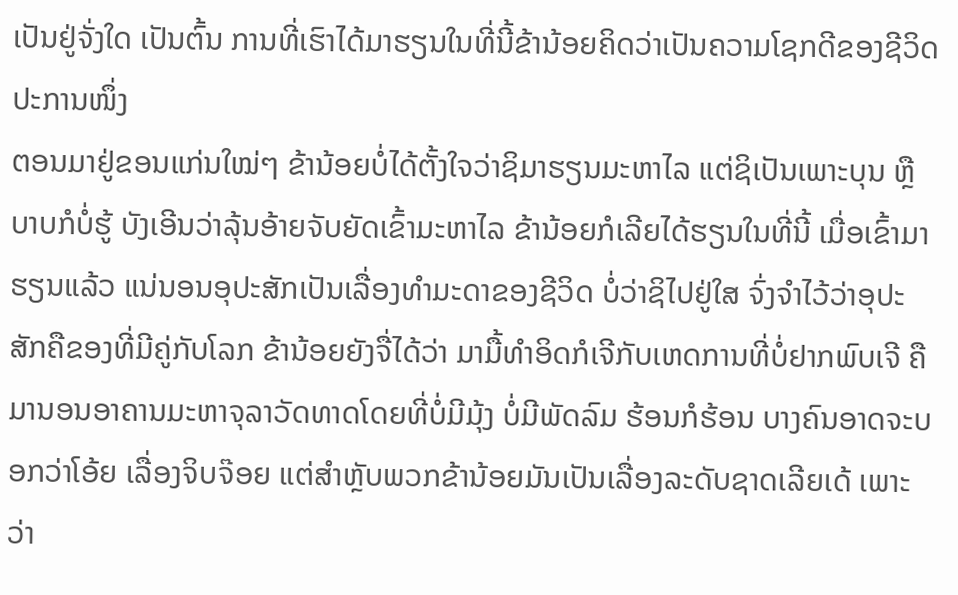ເປັນຢູ່ຈັ່ງໃດ ເປັນຕົ້ນ ການທີ່ເຮົາໄດ້ມາຮຽນໃນທີ່ນີ້ຂ້ານ້ອຍຄິດວ່າເປັນຄວາມໂຊກດີຂອງຊີວິດປະການໜຶ່ງ
ຕອນມາຢູ່ຂອນແກ່ນໃໝ່ໆ ຂ້ານ້ອຍບໍ່ໄດ້ຕັ້ງໃຈວ່າຊິມາຮຽນມະຫາໄລ ແຕ່ຊິເປັນເພາະບຸນ ຫຼື ບາບກໍບໍ່ຮູ້ ບັງເອີນວ່າລຸ້ນອ້າຍຈັບຍັດເຂົ້າມະຫາໄລ ຂ້ານ້ອຍກໍເລີຍໄດ້ຮຽນໃນທີ່ນີ້ ເມື່ອເຂົ້າມາຮຽນແລ້ວ ແນ່ນອນອຸປະສັກເປັນເລື່ອງທຳມະດາຂອງຊີວິດ ບໍ່ວ່າຊິໄປຢູ່ໃສ ຈົ່ງຈຳໄວ້ວ່າອຸປະສັກຄືຂອງທີ່ມີຄູ່ກັບໂລກ ຂ້ານ້ອຍຍັງຈື່ໄດ້ວ່າ ມາມື້ທຳອິດກໍເຈີກັບເຫດການທີ່ບໍ່ຢາກພົບເຈີ ຄືມານອນອາຄານມະຫາຈຸລາວັດທາດໂດຍທີ່ບໍ່ມີມຸ້ງ ບໍ່ມີພັດລົມ ຮ້ອນກໍຮ້ອນ ບາງຄົນອາດຈະບອກວ່າໂອ້ຍ ເລື່ອງຈິບຈ໊ອຍ ແຕ່ສຳຫຼັບພວກຂ້ານ້ອຍມັນເປັນເລື່ອງລະດັບຊາດເລີຍເດ້ ເພາະວ່າ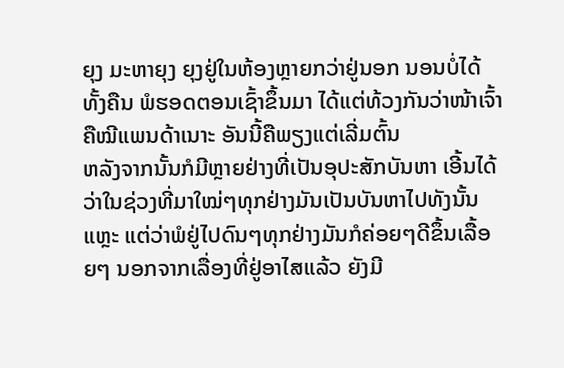ຍຸງ ມະຫາຍຸງ ຍຸງຢູ່ໃນຫ້ອງຫຼາຍກວ່າຢູ່ນອກ ນອນບໍ່ໄດ້ທັ້ງຄືນ ພໍຮອດຕອນເຊົ້າຂຶ້ນມາ ໄດ້ແຕ່ທ້ວງກັນວ່າໜ້າເຈົ້າຄືໝີແພນດ້າເນາະ ອັນນີ້ຄືພຽງແຕ່ເລີ່ມຕົ້ນ
ຫລັງຈາກນັ້ນກໍມີຫຼາຍຢ່າງທີ່ເປັນອຸປະສັກບັນຫາ ເອີ້ນໄດ້ວ່າໃນຊ່ວງທີ່ມາໃໝ່ໆທຸກຢ່າງມັນເປັນບັນຫາໄປທັງນັ້ນແຫຼະ ແຕ່ວ່າພໍຢູ່ໄປດົນໆທຸກຢ່າງມັນກໍຄ່ອຍໆດີຂຶ້ນເລື້ອຍໆ ນອກຈາກເລື່ອງທີ່ຢູ່ອາໄສແລ້ວ ຍັງມີ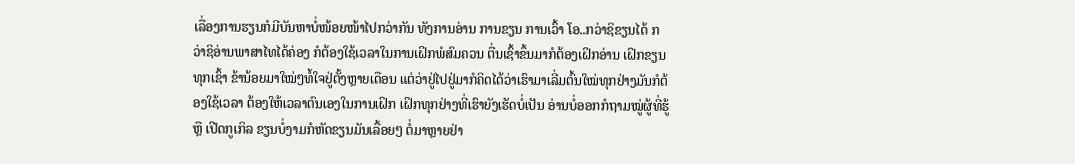ເລື່ອງການຮຽນກໍມີບັນຫາບໍ່ໜ້ອຍໜ້າໄປກວ່າກັນ ທັງການອ່ານ ການຂຽນ ການເວົ້າ ໂອ..ກວ່າຊິຂຽນໄດ້ ກວ່າຊິອ່ານພາສາໄທໄດ້ຄ່ອງ ກໍຕ້ອງໃຊ້ເວລາໃນການເຝິກພໍສົມຄວນ ຕື່ນເຊົ້າຂຶ້ນມາກໍຕ້ອງເຝິກອ່ານ ເຝິກຂຽນທຸກເຊົ້າ ຂ້ານ້ອຍມາໃໝ່ໆທໍ້ໃຈຢູ່ຕັ້ງຫຼາຍເດືອນ ແຕ່ວ່າຢູ່ໄປຢູ່ມາກໍຄິດໄດ້ວ່າເຮົາມາເລີ່ມຕົ້ນໃໝ່ທຸກຢ່າງມັນກໍຕ້ອງໃຊ້ເວລາ ຕ້ອງໃຫ້ເວລາຕົນເອງໃນການເຝິກ ເຝິກທຸກຢ່າງທີ່ເຮົາຍັງເຮັດບໍ່ເປັນ ອ່ານບໍ່ອອກກໍຖາມໝູ່ຜູ້ທີ່ຮູ້ ຫຼື ເປີດກູເກິລ ຂຽນບໍ່ງາມກໍຫັດຂຽນມັນເລື້ອຍໆ ຕໍ່ມາຫຼາຍຢ່າ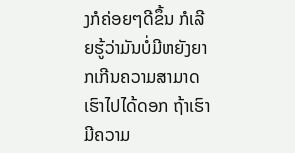ງກໍຄ່ອຍໆດີຂຶ້ນ ກໍເລີຍຮູ້ວ່າມັນບໍ່ມີຫຍັງຍາກເກີນຄວາມສາມາດເຮົາໄປໄດ້ດອກ ຖ້າເຮົາມີຄວາມ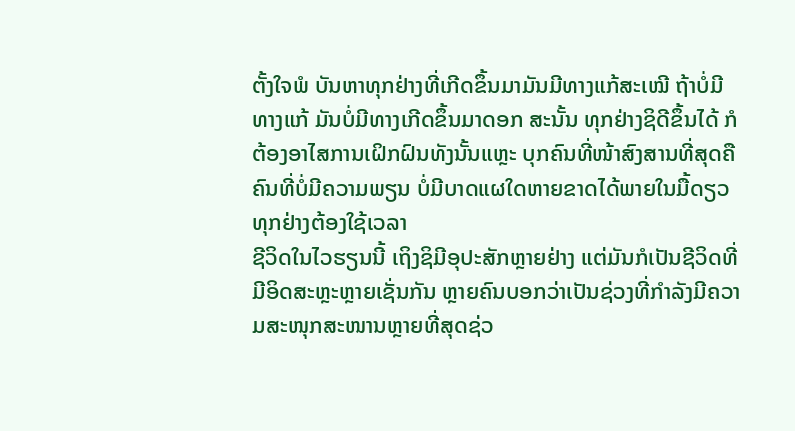ຕັ້ງໃຈພໍ ບັນຫາທຸກຢ່າງທີ່ເກີດຂຶ້ນມາມັນມີທາງແກ້ສະເໝີ ຖ້າບໍ່ມີທາງແກ້ ມັນບໍ່ມີທາງເກີດຂຶ້ນມາດອກ ສະນັ້ນ ທຸກຢ່າງຊິດີຂຶ້ນໄດ້ ກໍຕ້ອງອາໄສການເຝິກຝົນທັງນັ້ນແຫຼະ ບຸກຄົນທີ່ໜ້າສົງສານທີ່ສຸດຄືຄົນທີ່ບໍ່ມີຄວາມພຽນ ບໍ່ມີບາດແຜໃດຫາຍຂາດໄດ້ພາຍໃນມື້ດຽວ ທຸກຢ່າງຕ້ອງໃຊ້ເວລາ
ຊີວິດໃນໄວຮຽນນີ້ ເຖິງຊິມີອຸປະສັກຫຼາຍຢ່າງ ແຕ່ມັນກໍເປັນຊີວິດທີ່ມີອິດສະຫຼະຫຼາຍເຊັ່ນກັນ ຫຼາຍຄົນບອກວ່າເປັນຊ່ວງທີ່ກຳລັງມີຄວາມສະໜຸກສະໜານຫຼາຍທີ່ສຸດຊ່ວ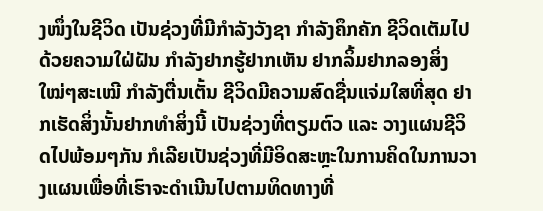ງໜຶ່ງໃນຊີວິດ ເປັນຊ່ວງທີ່ມີກຳລັງວັງຊາ ກຳລັງຄຶກຄັກ ຊີວິດເຕັມໄປດ້ວຍຄວາມໃຝ່ຝັນ ກຳລັງຢາກຮູ້ຢາກເຫັນ ຢາກລິ້ມຢາກລອງສິ່ງໃໝ່ໆສະເໝີ ກຳລັງຕື່ນເຕັ້ນ ຊີວິດມີຄວາມສົດຊື່ນແຈ່ມໃສທີ່ສຸດ ຢາກເຮັດສິ່ງນັ້ນຢາກທຳສິ່ງນີ້ ເປັນຊ່ວງທີ່ຕຽມຕົວ ແລະ ວາງແຜນຊີວິດໄປພ້ອມໆກັນ ກໍເລີຍເປັນຊ່ວງທີ່ມີອິດສະຫຼະໃນການຄິດໃນການວາງແຜນເພື່ອທີ່ເຮົາຈະດຳເນີນໄປຕາມທິດທາງທີ່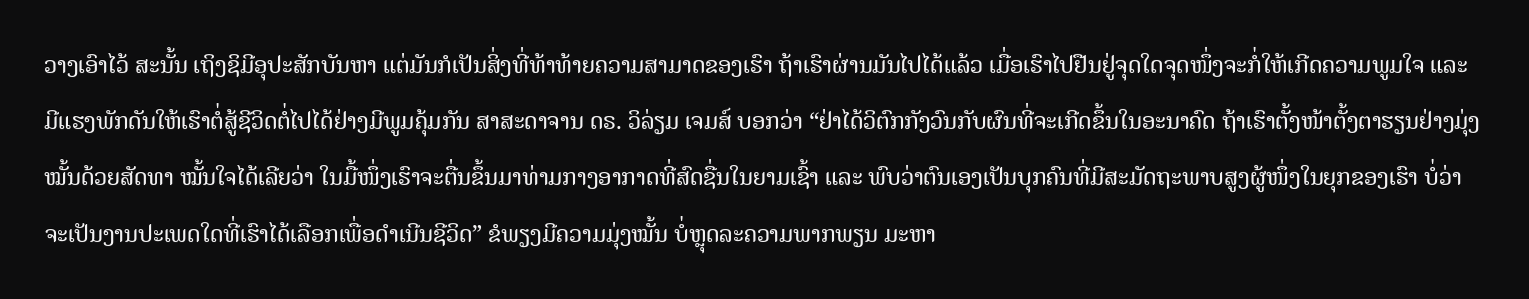ວາງເອົາໄວ້ ສະນັ້ນ ເຖິງຊິມີອຸປະສັກບັນຫາ ແຕ່ມັນກໍເປັນສິ່ງທີ່ທ້າທ້າຍຄວາມສາມາດຂອງເຮົາ ຖ້າເຮົາຜ່ານມັນໄປໄດ້ແລ້ວ ເມື່ອເຮົາໄປຢືນຢູ່ຈຸດໃດຈຸດໜຶ່ງຈະກໍ່ໃຫ້ເກີດຄວາມພູມໃຈ ແລະ ມີແຮງພັກດັນໃຫ້ເຮົາຕໍ່ສູ້ຊີວິດຕໍ່ໄປໄດ້ຢ່າງມີພູມຄຸ້ມກັນ ສາສະດາຈານ ດຣ. ວິລ່ຽມ ເຈມສ໌ ບອກວ່າ “ຢ່າໄດ້ວິຕົກກັງວົນກັບຜົນທີ່ຈະເກີດຂຶ້ນໃນອະນາຄົດ ຖ້າເຮົາຕັ້ງໜ້າຕັ້ງຕາຮຽນຢ່າງມຸ່ງໝັ້ນດ້ວຍສັດທາ ໝັ້ນໃຈໄດ້ເລີຍວ່າ ໃນມື້ໜຶ່ງເຮົາຈະຕື່ນຂຶ້ນມາທ່າມກາງອາກາດທີ່ສົດຊື່ນໃນຍາມເຊົ້າ ແລະ ພົບວ່າຕົນເອງເປັນບຸກຄົນທີ່ມີສະມັດຖະພາບສູງຜູ້ໜຶ່ງໃນຍຸກຂອງເຮົາ ບໍ່ວ່າຈະເປັນງານປະເພດໃດທີ່ເຮົາໄດ້ເລືອກເພື່ອດຳເນີນຊີວິດ” ຂໍພຽງມີຄວາມມຸ່ງໝັ້ນ ບໍ່ຫຼຸດລະຄວາມພາກພຽນ ມະຫາ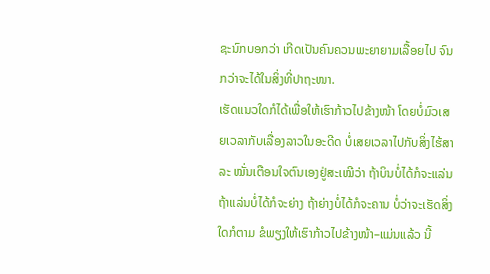ຊະນົກບອກວ່າ ເກີດເປັນຄົນຄວນພະຍາຍາມເລື້ອຍໄປ ຈົນກວ່າຈະໄດ້ໃນສິ່ງທີ່ປາຖະໜາ.
ເຮັດແນວໃດກໍໄດ້ເພື່ອໃຫ້ເຮົາກ້າວໄປຂ້າງໜ້າ ໂດຍບໍ່ມົວເສຍເວລາກັບເລື່ອງລາວໃນອະດີດ ບໍ່ເສຍເວລາໄປກັບສິ່ງໄຮ້ສາລະ ໝັ່ນເຕືອນໃຈຕົນເອງຢູ່ສະເໝີວ່າ ຖ້າບິນບໍ່ໄດ້ກໍຈະແລ່ນ ຖ້າແລ່ນບໍ່ໄດ້ກໍຈະຍ່າງ ຖ້າຍ່າງບໍ່ໄດ້ກໍຈະຄານ ບໍ່ວ່າຈະເຮັດສິ່ງໃດກໍຕາມ ຂໍພຽງໃຫ້ເຮົາກ້າວໄປຂ້າງໜ້າ–ແມ່ນແລ້ວ ນີ້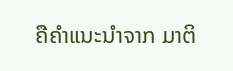ຄືຄຳແນະນຳຈາກ ມາຕິ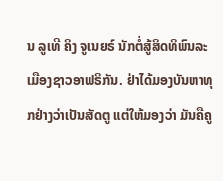ນ ລູເທີ ຄິງ ຈູເນຍຣ໌ ນັກຕໍ່ສູ້ສິດທິພົນລະເມືອງຊາວອາຟຣິກັນ. ຢ່າໄດ້ມອງບັນຫາທຸກຢ່າງວ່າເປັນສັດຕູ ແຕ່ໃຫ້ມອງວ່າ ມັນຄືຄູ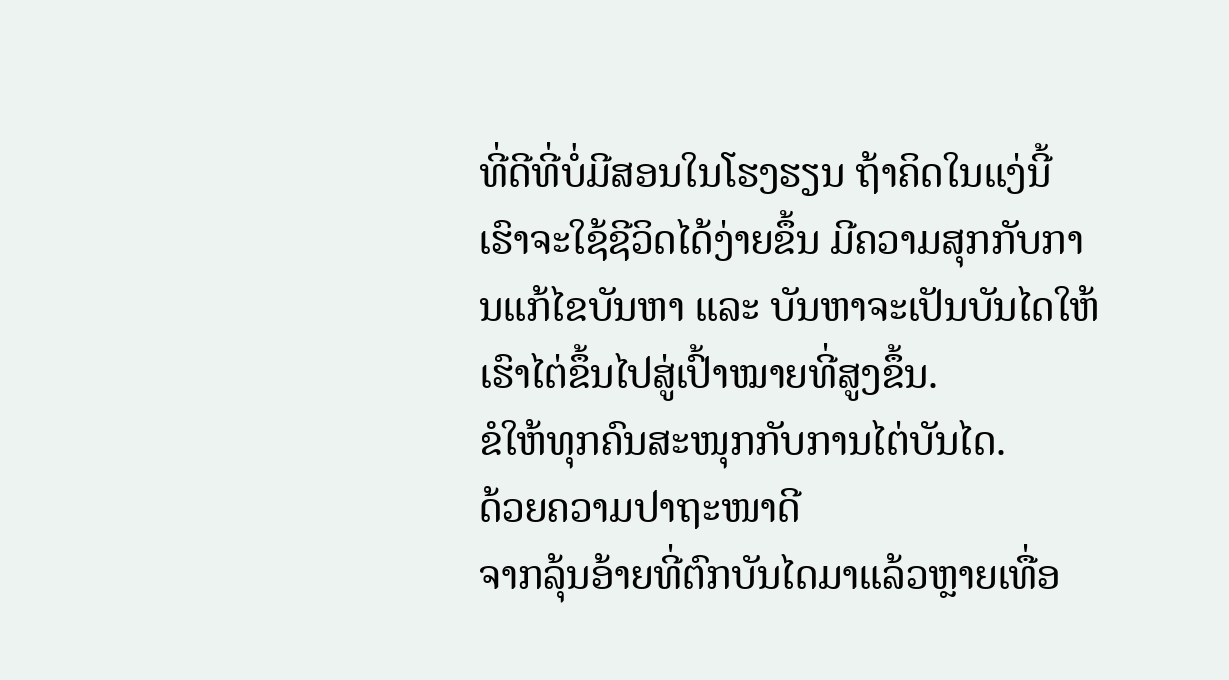ທີ່ດີທີ່ບໍ່ມີສອນໃນໂຮງຮຽນ ຖ້າຄິດໃນແງ່ນີ້ ເຮົາຈະໃຊ້ຊີວິດໄດ້ງ່າຍຂຶ້ນ ມີຄວາມສຸກກັບການແກ້ໄຂບັນຫາ ແລະ ບັນຫາຈະເປັນບັນໄດໃຫ້ເຮົາໄຕ່ຂຶ້ນໄປສູ່ເປົ້າໝາຍທີ່ສູງຂຶ້ນ.
ຂໍໃຫ້ທຸກຄົນສະໜຸກກັບການໄຕ່ບັນໄດ.
ດ້ວຍຄວາມປາຖະໜາດີ
ຈາກລຸ້ນອ້າຍທີ່ຕົກບັນໄດມາແລ້ວຫຼາຍເທື່ອ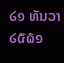໒໑ ທັນວາ ໒໕໖໑